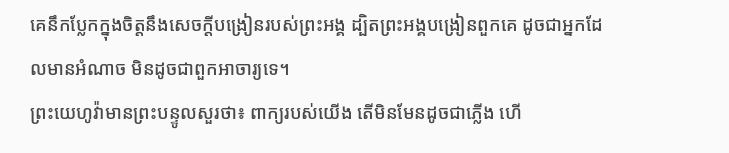គេនឹកប្លែកក្នុងចិត្តនឹងសេចក្តីបង្រៀនរបស់ព្រះអង្គ ដ្បិតព្រះអង្គបង្រៀនពួកគេ ដូចជាអ្នកដែលមានអំណាច មិនដូចជាពួកអាចារ្យទេ។
ព្រះយេហូវ៉ាមានព្រះបន្ទូលសួរថា៖ ពាក្យរបស់យើង តើមិនមែនដូចជាភ្លើង ហើ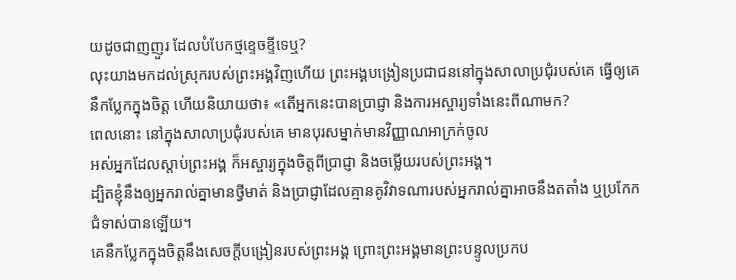យដូចជាញញួរ ដែលបំបែកថ្មខ្ទេចខ្ទីទេឬ?
លុះយាងមកដល់ស្រុករបស់ព្រះអង្គវិញហើយ ព្រះអង្គបង្រៀនប្រជាជននៅក្នុងសាលាប្រជុំរបស់គេ ធ្វើឲ្យគេនឹកប្លែកក្នុងចិត្ត ហើយនិយាយថា៖ «តើអ្នកនេះបានប្រាជ្ញា និងការអស្ចារ្យទាំងនេះពីណាមក?
ពេលនោះ នៅក្នុងសាលាប្រជុំរបស់គេ មានបុរសម្នាក់មានវិញ្ញាណអាក្រក់ចូល
អស់អ្នកដែលស្តាប់ព្រះអង្គ ក៏អស្ចារ្យក្នុងចិត្តពីប្រាជ្ញា និងចម្លើយរបស់ព្រះអង្គ។
ដ្បិតខ្ញុំនឹងឲ្យអ្នករាល់គ្នាមានថ្វីមាត់ និងប្រាជ្ញាដែលគ្មានគូវិវាទណារបស់អ្នករាល់គ្នាអាចនឹងតតាំង ឬប្រកែកជំទាស់បានឡើយ។
គេនឹកប្លែកក្នុងចិត្តនឹងសេចក្តីបង្រៀនរបស់ព្រះអង្គ ព្រោះព្រះអង្គមានព្រះបន្ទូលប្រកប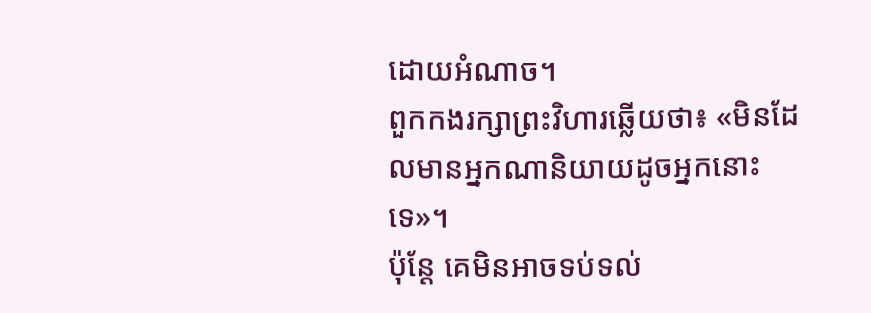ដោយអំណាច។
ពួកកងរក្សាព្រះវិហារឆ្លើយថា៖ «មិនដែលមានអ្នកណានិយាយដូចអ្នកនោះទេ»។
ប៉ុន្ដែ គេមិនអាចទប់ទល់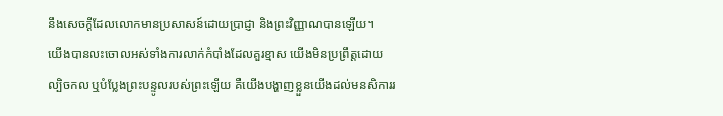នឹងសេចក្ដីដែលលោកមានប្រសាសន៍ដោយប្រាជ្ញា និងព្រះវិញ្ញាណបានឡើយ។
យើងបានលះចោលអស់ទាំងការលាក់កំបាំងដែលគួរខ្មាស យើងមិនប្រព្រឹត្តដោយល្បិចកល ឬបំប្លែងព្រះបន្ទូលរបស់ព្រះឡើយ គឺយើងបង្ហាញខ្លួនយើងដល់មនសិការរ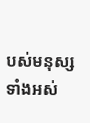បស់មនុស្សទាំងអស់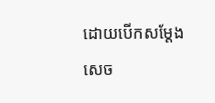ដោយបើកសម្ដែងសេច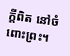ក្តីពិត នៅចំពោះព្រះ។